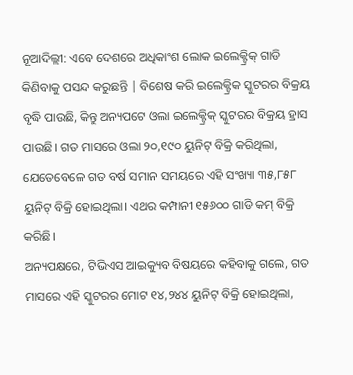ନୂଆଦିଲ୍ଲୀ: ଏବେ ଦେଶରେ ଅଧିକାଂଶ ଲୋକ ଇଲେକ୍ଟ୍ରିକ୍ ଗାଡି କିଣିବାକୁ ପସନ୍ଦ କରୁଛନ୍ତି | ବିଶେଷ କରି ଇଲେକ୍ଟ୍ରିକ ସ୍କୁଟରର ବିକ୍ରୟ ବୃଦ୍ଧି ପାଉଛି, କିନ୍ତୁ ଅନ୍ୟପଟେ ଓଲା ଇଲେକ୍ଟ୍ରିକ୍ ସ୍କୁଟରର ବିକ୍ରୟ ହ୍ରାସ ପାଉଛି। ଗତ ମାସରେ ଓଲା ୨୦,୧୯୦ ୟୁନିଟ୍ ବିକ୍ରି କରିଥିଲା, ଯେତେବେଳେ ଗତ ବର୍ଷ ସମାନ ସମୟରେ ଏହି ସଂଖ୍ୟା ୩୫,୮୫୮ ୟୁନିଟ୍ ବିକ୍ରି ହୋଇଥିଲା। ଏଥର କମ୍ପାନୀ ୧୫୬୦୦ ଗାଡି କମ୍ ବିକ୍ରି କରିଛି।
ଅନ୍ୟପକ୍ଷରେ, ଟିଭିଏସ ଆଇକ୍ୟୁବ ବିଷୟରେ କହିବାକୁ ଗଲେ, ଗତ ମାସରେ ଏହି ସ୍କୁଟରର ମୋଟ ୧୪,୨୪୪ ୟୁନିଟ୍ ବିକ୍ରି ହୋଇଥିଲା,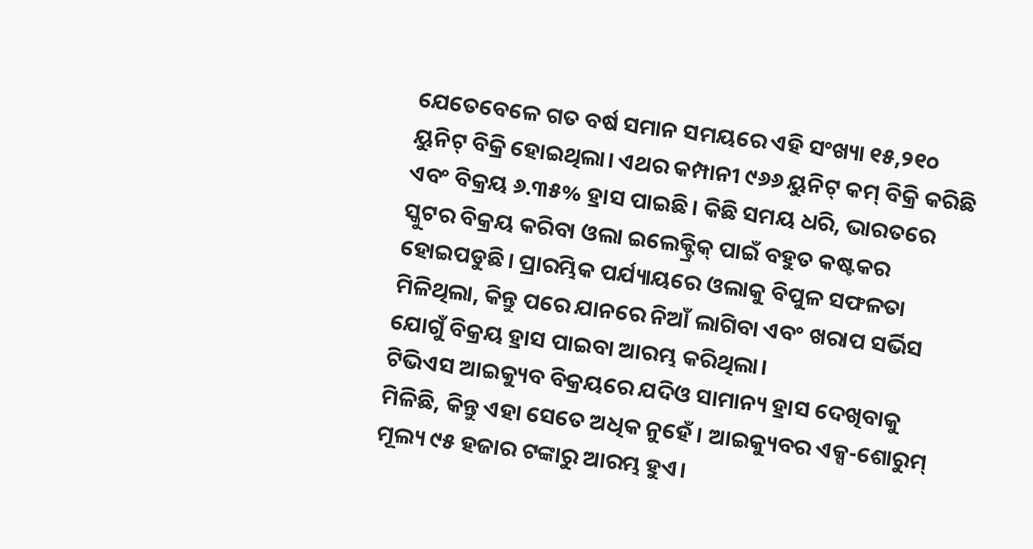ଯେତେବେଳେ ଗତ ବର୍ଷ ସମାନ ସମୟରେ ଏହି ସଂଖ୍ୟା ୧୫,୨୧୦ ୟୁନିଟ୍ ବିକ୍ରି ହୋଇଥିଲା। ଏଥର କମ୍ପାନୀ ୯୬୬ ୟୁନିଟ୍ କମ୍ ବିକ୍ରି କରିଛି ଏବଂ ବିକ୍ରୟ ୬.୩୫% ହ୍ରାସ ପାଇଛି। କିଛି ସମୟ ଧରି, ଭାରତରେ ସ୍କୁଟର ବିକ୍ରୟ କରିବା ଓଲା ଇଲେକ୍ଟ୍ରିକ୍ ପାଇଁ ବହୁତ କଷ୍ଟକର ହୋଇପଡୁଛି। ପ୍ରାରମ୍ଭିକ ପର୍ଯ୍ୟାୟରେ ଓଲାକୁ ବିପୁଳ ସଫଳତା ମିଳିଥିଲା, କିନ୍ତୁ ପରେ ଯାନରେ ନିଆଁ ଲାଗିବା ଏବଂ ଖରାପ ସର୍ଭିସ ଯୋଗୁଁ ବିକ୍ରୟ ହ୍ରାସ ପାଇବା ଆରମ୍ଭ କରିଥିଲା।
ଟିଭିଏସ ଆଇକ୍ୟୁବ ବିକ୍ରୟରେ ଯଦିଓ ସାମାନ୍ୟ ହ୍ରାସ ଦେଖିବାକୁ ମିଳିଛି, କିନ୍ତୁ ଏହା ସେତେ ଅଧିକ ନୁହେଁ। ଆଇକ୍ୟୁବର ଏକ୍ସ-ଶୋରୁମ୍ ମୂଲ୍ୟ ୯୫ ହଜାର ଟଙ୍କାରୁ ଆରମ୍ଭ ହୁଏ।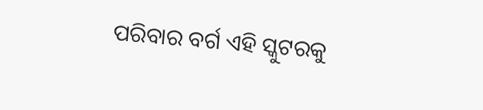ପରିବାର ବର୍ଗ ଏହି ସ୍କୁଟରକୁ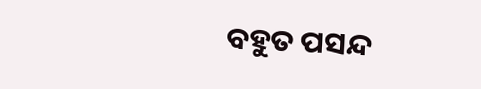ବହୁତ ପସନ୍ଦ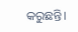କରୁଛନ୍ତି।